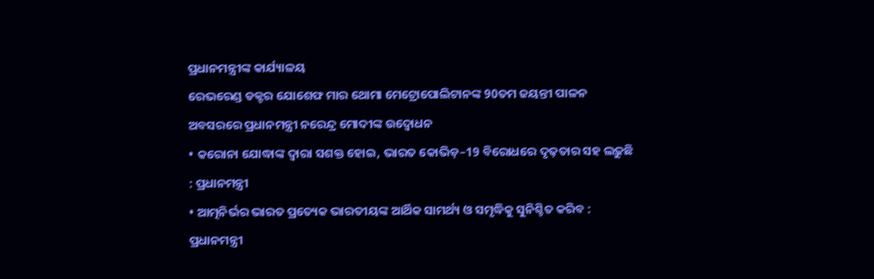ପ୍ରଧାନମନ୍ତ୍ରୀଙ୍କ କାର୍ଯ୍ୟାଳୟ
ରେଭରେଣ୍ଡ ଡକ୍ଟର ଯୋଶେଫ ମାର ଥୋମା ମେଟ୍ରୋପୋଲିଟାନଙ୍କ 90ତମ ଜୟନ୍ତୀ ପାଳନ ଅବସରରେ ପ୍ରଧାନମନ୍ତ୍ରୀ ନରେନ୍ଦ୍ର ମୋଦୀଙ୍କ ଉଦ୍ବୋଧନ
• କରୋନା ଯୋଦ୍ଧାଙ୍କ ଦ୍ୱାରା ସଶକ୍ତ ହୋଇ, ଭାରତ କୋଭିଡ଼–19 ବିରୋଧରେ ଦୃଢ଼ତାର ସହ ଲଢ଼ୁଛି : ପ୍ରଧାନମନ୍ତ୍ରୀ
• ଆତ୍ମନିର୍ଭର ଭାରତ ପ୍ରତ୍ୟେକ ଭାରତୀୟଙ୍କ ଆର୍ଥିକ ସାମର୍ଥ୍ୟ ଓ ସମୃଦ୍ଧିକୁ ସୁନିଶ୍ଚିତ କରିବ : ପ୍ରଧାନମନ୍ତ୍ରୀ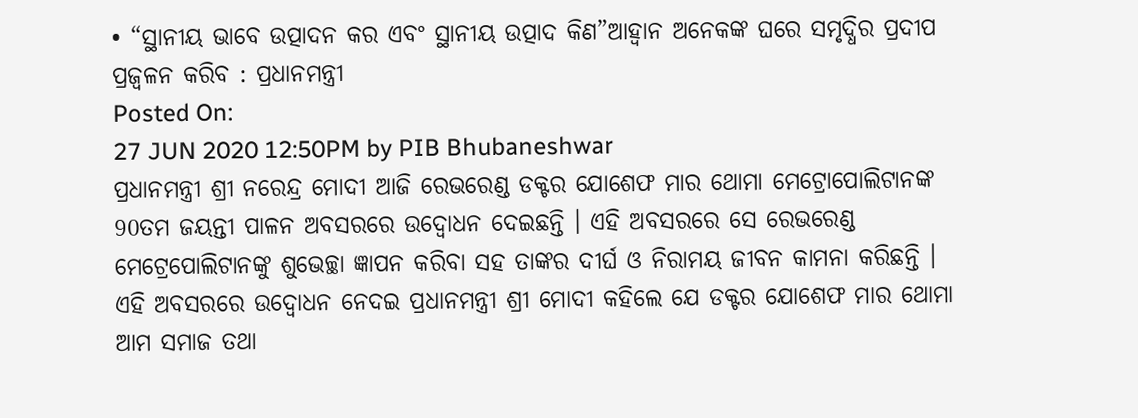• “ସ୍ଥାନୀୟ ଭାବେ ଉତ୍ପାଦନ କର ଏବଂ ସ୍ଥାନୀୟ ଉତ୍ପାଦ କିଣ”ଆହ୍ୱାନ ଅନେକଙ୍କ ଘରେ ସମୃଦ୍ଧିର ପ୍ରଦୀପ ପ୍ରଜ୍ୱଳନ କରିବ : ପ୍ରଧାନମନ୍ତ୍ରୀ
Posted On:
27 JUN 2020 12:50PM by PIB Bhubaneshwar
ପ୍ରଧାନମନ୍ତ୍ରୀ ଶ୍ରୀ ନରେନ୍ଦ୍ର ମୋଦୀ ଆଜି ରେଭରେଣ୍ଡ ଡକ୍ଟର ଯୋଶେଫ ମାର ଥୋମା ମେଟ୍ରୋପୋଲିଟାନଙ୍କ 90ତମ ଜୟନ୍ତୀ ପାଳନ ଅବସରରେ ଉଦ୍ବୋଧନ ଦେଇଛନ୍ତି । ଏହି ଅବସରରେ ସେ ରେଭରେଣ୍ଡ ମେଟ୍ରେପୋଲିଟାନଙ୍କୁ ଶୁଭେଚ୍ଛା ଜ୍ଞାପନ କରିବା ସହ ତାଙ୍କର ଦୀର୍ଘ ଓ ନିରାମୟ ଜୀବନ କାମନା କରିଛନ୍ତି ।
ଏହି ଅବସରରେ ଉଦ୍ବୋଧନ ନେଦଇ ପ୍ରଧାନମନ୍ତ୍ରୀ ଶ୍ରୀ ମୋଦୀ କହିଲେ ଯେ ଡକ୍ଟର ଯୋଶେଫ ମାର ଥୋମା ଆମ ସମାଜ ତଥା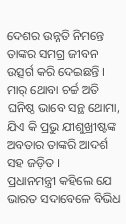ଦେଶର ଉନ୍ନତି ନିମନ୍ତେ ତାଙ୍କର ସମଗ୍ର ଜୀବନ ଉତ୍ସର୍ଗ କରି ଦେଇଛନ୍ତି । ମାର୍ ଥୋବା ଚର୍ଚ୍ଚ ଅତି ଘନିଷ୍ଠ ଭାବେ ସନ୍ଥ ଥୋମା, ଯିଏ କି ପ୍ରଭୁ ଯୀଶୁଖ୍ରୀଷ୍ଟଙ୍କ ଅବତାର ତାଙ୍କରି ଆଦର୍ଶ ସହ ଜଡ଼ିତ ।
ପ୍ରଧାନମନ୍ତ୍ରୀ କହିଲେ ଯେ ଭାରତ ସଦାବେଳେ ବିଭିଧ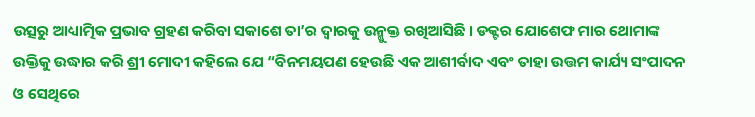ଉତ୍ସରୁ ଆଧ୍ୟାତ୍ମିକ ପ୍ରଭାବ ଗ୍ରହଣ କରିବା ସକାଶେ ତା’ର ଦ୍ୱାରକୁ ଉନ୍ମୁକ୍ତ ରଖିଆସିଛି । ଡକ୍ଟର ଯୋଶେଫ ମାର ଥୋମାଙ୍କ ଉକ୍ତିକୁ ଉଦ୍ଧାର କରି ଶ୍ରୀ ମୋଦୀ କହିଲେ ଯେ “ବିନମୟପଣ ହେଉଛି ଏକ ଆଶୀର୍ବାଦ ଏବଂ ତାହା ଉତ୍ତମ କାର୍ଯ୍ୟ ସଂପାଦନ ଓ ସେଥିରେ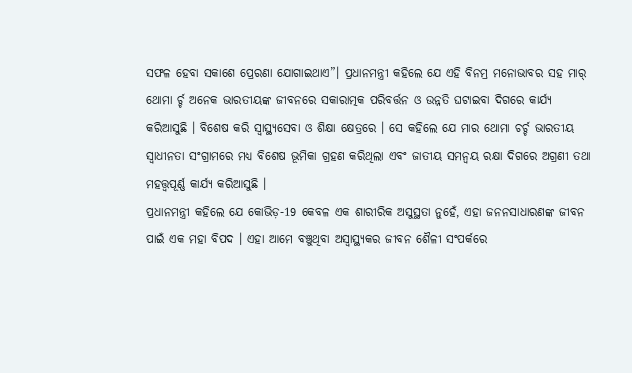ସଫଳ ହେବା ସକାଶେ ପ୍ରେରଣା ଯୋଗାଇଥାଏ”। ପ୍ରଧାନମନ୍ତ୍ରୀ କହିଲେ ଯେ ଏହି ବିନମ୍ର ମନୋଭାବର ସହ ମାର୍ ଥୋମା ର୍ଚ୍ଚ ଅନେକ ଭାରତୀୟଙ୍କ ଜୀବନରେ ସକାରାତ୍ମକ ପରିବର୍ତ୍ତନ ଓ ଉନ୍ନତି ଘଟାଇବା ଦିଗରେ କାର୍ଯ୍ୟ କରିଆସୁଛି । ବିଶେଷ କରି ସ୍ୱାସ୍ଥ୍ୟସେବା ଓ ଶିକ୍ଷା କ୍ଷେତ୍ରରେ । ସେ କହିଲେ ଯେ ମାର ଥୋମା ଚର୍ଚ୍ଚ ଭାରତୀୟ ସ୍ୱାଧୀନତା ସଂଗ୍ରାମରେ ମଧ୍ୟ ବିଶେଷ ଭୂମିକା ଗ୍ରହଣ କରିଥିଲା ଏବଂ ଜାତୀୟ ସମନ୍ୱୟ ରକ୍ଷା ଦିଗରେ ଅଗ୍ରଣୀ ତଥା ମହତ୍ତ୍ୱପୂର୍ଣ୍ଣ କାର୍ଯ୍ୟ କରିଆସୁଛି ।
ପ୍ରଧାନମନ୍ତ୍ରୀ କହିଲେ ଯେ କୋଭିଡ଼-19 କେବଳ ଏକ ଶାରୀରିକ ଅସୁସ୍ଥତା ନୁହେଁ, ଏହା ଜନନସାଧାରଣଙ୍କ ଜୀବନ ପାଇଁ ଏକ ମହା ବିପଦ । ଏହା ଆମେ ବଞ୍ଚୁଥିବା ଅସ୍ୱାସ୍ଥ୍ୟକର ଜୀବନ ଶୈଳୀ ସଂପର୍କରେ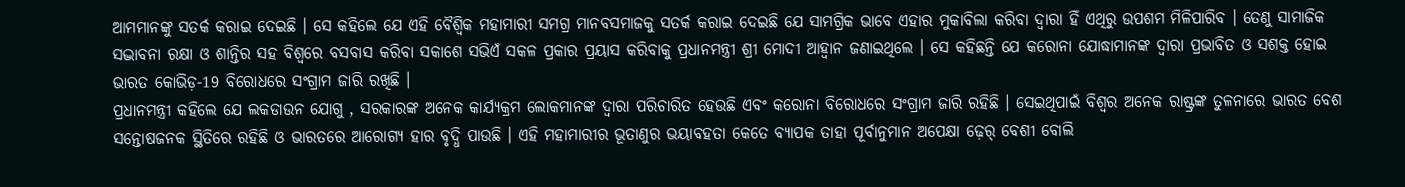ଆମମାନଙ୍କୁ ସତର୍କ କରାଇ ଦେଇଛି । ସେ କହିଲେ ଯେ ଏହି ବୈଶ୍ୱିକ ମହାମାରୀ ସମଗ୍ର ମାନବସମାଜକୁ ସତର୍କ କରାଇ ଦେଇଛି ଯେ ସାମଗ୍ରିକ ଭାବେ ଏହାର ମୁକାବିଲା କରିବା ଦ୍ୱାରା ହିଁ ଏଥିରୁ ଉପଶମ ମିଳିପାରିବ । ତେଣୁ ସାମାଜିକ ସଦ୍ଭାବନା ରକ୍ଷା ଓ ଶାନ୍ତିର ସହ ବିଶ୍ୱରେ ବସବାସ କରିବା ସକାଶେ ସଭିଏଁ ସକଳ ପ୍ରକାର ପ୍ରୟାସ କରିବାକୁ ପ୍ରଧାନମନ୍ତ୍ରୀ ଶ୍ରୀ ମୋଦୀ ଆହ୍ୱାନ ଜଣାଇଥିଲେ । ସେ କହିଛନ୍ତି ଯେ କରୋନା ଯୋଦ୍ଧାମାନଙ୍କ ଦ୍ୱାରା ପ୍ରଭାବିତ ଓ ସଶକ୍ତ ହୋଇ ଭାରତ କୋଭିଡ଼-19 ବିରୋଧରେ ସଂଗ୍ରାମ ଜାରି ରଖିଛି ।
ପ୍ରଧାନମନ୍ତ୍ରୀ କହିଲେ ଯେ ଲକଡାଉନ ଯୋଗୁ , ସରକାରଙ୍କ ଅନେକ କାର୍ଯ୍ୟକ୍ରମ ଲୋକମାନଙ୍କ ଦ୍ୱାରା ପରିଚାରିତ ହେଉଛି ଏବଂ କରୋନା ବିରୋଧରେ ସଂଗ୍ରାମ ଜାରି ରହିଛି । ସେଇଥିପାଇଁ ବିଶ୍ୱର ଅନେକ ରାଷ୍ଟ୍ରଙ୍କ ତୁଳନାରେ ଭାରତ ବେଶ ସନ୍ତୋଷଜନକ ସ୍ଥିତିରେ ରହିଛି ଓ ଭାରତରେ ଆରୋଗ୍ୟ ହାର ବୃଦ୍ଧି ପାଉଛି । ଏହି ମହାମାରୀର ଭୂତାଣୁର ଭୟାବହତା କେତେ ବ୍ୟାପକ ତାହା ପୂର୍ବାନୁମାନ ଅପେକ୍ଷା ଢ଼େର୍ ବେଶୀ ବୋଲି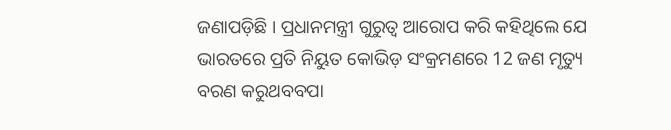ଜଣାପଡ଼ିଛି । ପ୍ରଧାନମନ୍ତ୍ରୀ ଗୁରୁତ୍ୱ ଆରୋପ କରି କହିଥିଲେ ଯେ ଭାରତରେ ପ୍ରତି ନିୟୁତ କୋଭିଡ଼ ସଂକ୍ରମଣରେ 12 ଜଣ ମୃତ୍ୟୁ ବରଣ କରୁଥବବପା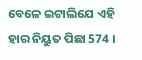ବେଳେ ଇଟାଲିଯେ ଏହି ହାର ନିୟୁତ ପିଛା 574 ।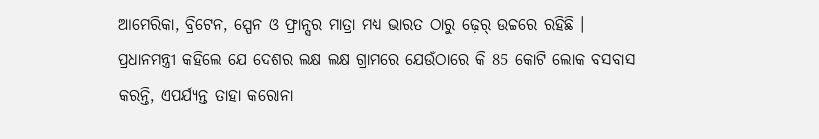ଆମେରିକା, ବ୍ରିଟେନ, ସ୍ପେନ ଓ ଫ୍ରାନ୍ସର ମାତ୍ରା ମଧ୍ୟ ଭାରତ ଠାରୁ ଢ଼େର୍ ଉଚ୍ଚରେ ରହିଛି । ପ୍ରଧାନମନ୍ତ୍ରୀ କହିଲେ ଯେ ଦେଶର ଲକ୍ଷ ଲକ୍ଷ ଗ୍ରାମରେ ଯେଉଁଠାରେ କି 85 କୋଟି ଲୋକ ବସବାସ କରନ୍ତି, ଏପର୍ଯ୍ୟନ୍ତ ତାହା କରୋନା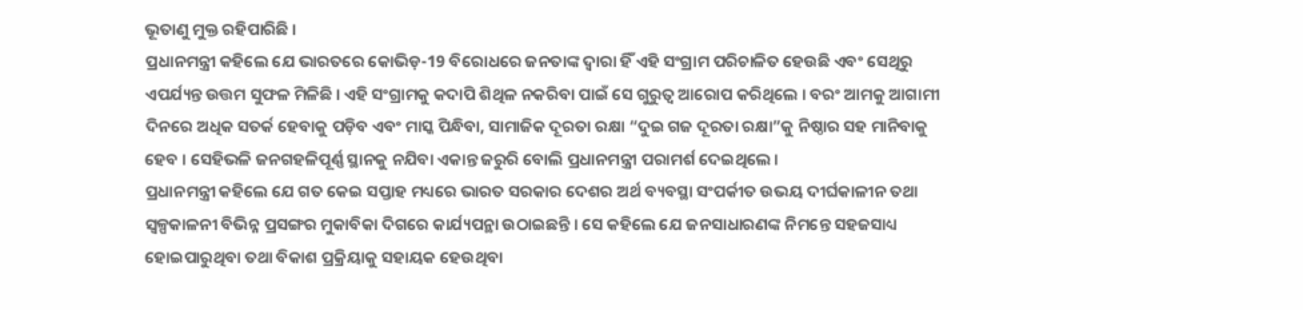ଭୂତାଣୁ ମୁକ୍ତ ରହିପାରିଛି ।
ପ୍ରଧାନମନ୍ତ୍ରୀ କହିଲେ ଯେ ଭାରତରେ କୋଭିଡ଼-19 ବିରୋଧରେ ଜନତାଙ୍କ ଦ୍ୱାରା ହିଁ ଏହି ସଂଗ୍ରାମ ପରିଚାଳିତ ହେଉଛି ଏବଂ ସେଥିରୁ ଏପର୍ଯ୍ୟନ୍ତ ଉତ୍ତମ ସୁଫଳ ମିଳିଛି । ଏହି ସଂଗ୍ରାମକୁ କଦାପି ଶିଥିଳ ନକରିବା ପାଇଁ ସେ ଗୁରୁତ୍ୱ ଆରୋପ କରିଥିଲେ । ବରଂ ଆମକୁ ଆଗାମୀ ଦିନରେ ଅଧିକ ସତର୍କ ହେବାକୁ ପଡ଼ିବ ଏବଂ ମାସ୍କ ପିନ୍ଧିବା, ସାମାଜିକ ଦୂରତା ରକ୍ଷା “ଦୁଇ ଗଜ ଦୂରତା ରକ୍ଷା”କୁ ନିଷ୍ଠାର ସହ ମାନିବାକୁ ହେବ । ସେହିଭଳି ଜନଗହଳିପୂର୍ଣ୍ଣ ସ୍ଥାନକୁ ନଯିବା ଏକାନ୍ତ ଜରୁରି ବୋଲି ପ୍ରଧାନମନ୍ତ୍ରୀ ପରାମର୍ଶ ଦେଇଥିଲେ ।
ପ୍ରଧାନମନ୍ତ୍ରୀ କହିଲେ ଯେ ଗତ କେଇ ସପ୍ତାହ ମଧ୍ୟରେ ଭାରତ ସରକାର ଦେଶର ଅର୍ଥ ବ୍ୟବସ୍ଥା ସଂପର୍କୀତ ଉଭୟ ଦୀର୍ଘକାଳୀନ ତଥା ସ୍ୱଳ୍ପକାଳନୀ ବିଭିନ୍ନ ପ୍ରସଙ୍ଗର ମୁକାବିକା ଦିଗରେ କାର୍ଯ୍ୟପନ୍ଥା ଉଠାଇଛନ୍ତି । ସେ କହିଲେ ଯେ ଜନସାଧାରଣଙ୍କ ନିମନ୍ତେ ସହଜସାଧ୍ୟ ହୋଇପାରୁଥିବା ତଥା ବିକାଶ ପ୍ରକ୍ରିୟାକୁ ସହାୟକ ହେଉଥିବା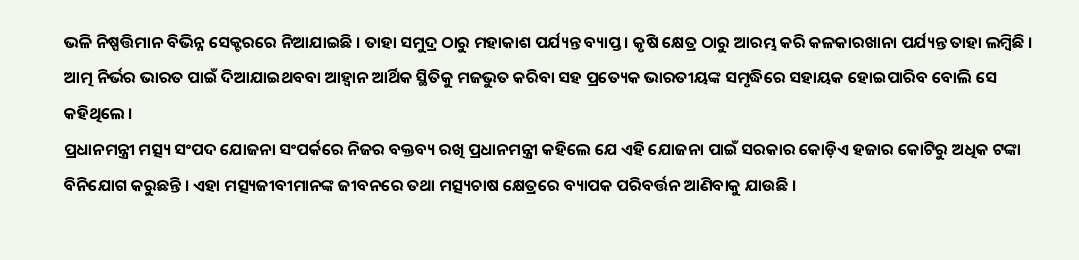ଭଳି ନିଷ୍ପତ୍ତିମାନ ବିଭିନ୍ନ ସେକ୍ଟରରେ ନିଆଯାଇଛି । ତାହା ସମୁଦ୍ର ଠାରୁ ମହାକାଶ ପର୍ଯ୍ୟନ୍ତ ବ୍ୟାପ୍ତ । କୃଷି କ୍ଷେତ୍ର ଠାରୁ ଆରମ୍ଭ କରି କଳକାରଖାନା ପର୍ଯ୍ୟନ୍ତ ତାହା ଲମ୍ବିଛି । ଆତ୍ମ ନିର୍ଭର ଭାରତ ପାଇଁ ଦିଆଯାଇଥବବା ଆହ୍ୱାନ ଆର୍ଥିକ ସ୍ଥିତିକୁ ମଜଭୁତ କରିବା ସହ ପ୍ରତ୍ୟେକ ଭାରତୀୟଙ୍କ ସମୃଦ୍ଧିରେ ସହାୟକ ହୋଇପାରିବ ବୋଲି ସେ କହିଥିଲେ ।
ପ୍ରଧାନମନ୍ତ୍ରୀ ମତ୍ସ୍ୟ ସଂପଦ ଯୋଜନା ସଂପର୍କରେ ନିଜର ବକ୍ତବ୍ୟ ରଖି ପ୍ରଧାନମନ୍ତ୍ରୀ କହିଲେ ଯେ ଏହି ଯୋଜନା ପାଇଁ ସରକାର କୋଡ଼ିଏ ହଜାର କୋଟିରୁ ଅଧିକ ଟଙ୍କା ବିନିଯୋଗ କରୁଛନ୍ତି । ଏହା ମତ୍ସ୍ୟଜୀବୀମାନଙ୍କ ଜୀବନରେ ତଥା ମତ୍ସ୍ୟଚାଷ କ୍ଷେତ୍ରରେ ବ୍ୟାପକ ପରିବର୍ତ୍ତନ ଆଣିବାକୁ ଯାଉଛି ।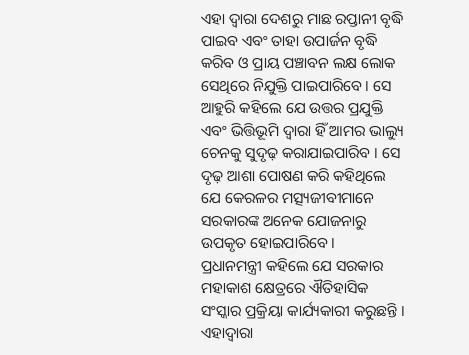ଏହା ଦ୍ୱାରା ଦେଶରୁ ମାଛ ରପ୍ତାନୀ ବୃଦ୍ଧି ପାଇବ ଏବଂ ତାହା ଉପାର୍ଜନ ବୃଦ୍ଧି କରିବ ଓ ପ୍ରାୟ ପଞ୍ଚାବନ ଲକ୍ଷ ଲୋକ ସେଥିରେ ନିଯୁକ୍ତି ପାଇପାରିବେ । ସେ ଆହୁରି କହିଲେ ଯେ ଉତ୍ତର ପ୍ରଯୁକ୍ତି ଏବଂ ଭିତ୍ତିଭୂମି ଦ୍ୱାରା ହିଁ ଆମର ଭାଲ୍ୟୁ ଚେନକୁ ସୁଦୃଢ଼ କରାଯାଇପାରିବ । ସେ ଦୃଢ଼ ଆଶା ପୋଷଣ କରି କହିଥିଲେ ଯେ କେରଳର ମତ୍ସ୍ୟଜୀବୀମାନେ ସରକାରଙ୍କ ଅନେକ ଯୋଜନାରୁ ଉପକୃତ ହୋଇପାରିବେ ।
ପ୍ରଧାନମନ୍ତ୍ରୀ କହିଲେ ଯେ ସରକାର ମହାକାଶ କ୍ଷେତ୍ରରେ ଐତିହାସିକ ସଂସ୍କାର ପ୍ରକ୍ରିୟା କାର୍ଯ୍ୟକାରୀ କରୁଛନ୍ତି । ଏହାଦ୍ୱାରା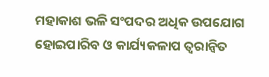ମହାକାଶ ଭଳି ସଂପଦର ଅଧିକ ଉପଯୋଗ ହୋଇପାରିବ ଓ କାର୍ଯ୍ୟକଳାପ ତ୍ୱରାନ୍ୱିତ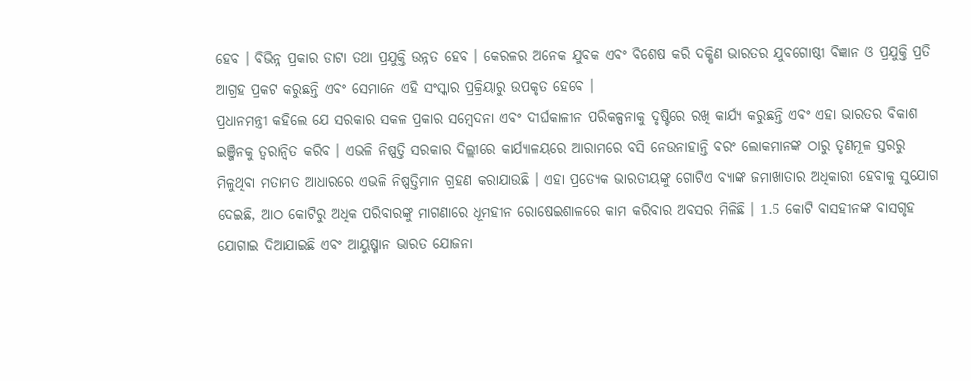ହେବ । ବିଭିନ୍ନ ପ୍ରକାର ଡାଟା ତଥା ପ୍ରଯୁକ୍ତି ଉନ୍ନତ ହେବ । କେରଳର ଅନେକ ଯୁବକ ଏବଂ ବିଶେଷ କରି ଦକ୍ଷିଣ ଭାରତର ଯୁବଗୋଷ୍ଠୀ ବିଜ୍ଞାନ ଓ ପ୍ରଯୁକ୍ତି ପ୍ରତି ଆଗ୍ରହ ପ୍ରକଟ କରୁଛନ୍ତି ଏବଂ ସେମାନେ ଏହି ସଂସ୍କାର ପ୍ରକ୍ରିୟାରୁ ଉପକୃତ ହେବେ ।
ପ୍ରଧାନମନ୍ତ୍ରୀ କହିଲେ ଯେ ସରକାର ସକଳ ପ୍ରକାର ସମ୍ବେଦନା ଏବଂ ଦୀର୍ଘକାଳୀନ ପରିକଳ୍ପନାକୁ ଦୃଷ୍ଟିରେ ରଖି କାର୍ଯ୍ୟ କରୁଛନ୍ତି ଏବଂ ଏହା ଭାରତର ବିକାଶ ଇଞ୍ଜିନକୁ ତ୍ୱରାନ୍ୱିତ କରିବ । ଏଭଳି ନିଷ୍ପତ୍ତି ସରକାର ଦିଲ୍ଲୀରେ କାର୍ଯ୍ୟାଳୟରେ ଆରାମରେ ବସି ନେଉନାହାନ୍ତି ବରଂ ଲୋକମାନଙ୍କ ଠାରୁ ତୃଣମୂଳ ସ୍ତରରୁ ମିଳୁଥିବା ମତାମତ ଆଧାରରେ ଏଭଳି ନିଷ୍ପତ୍ତିମାନ ଗ୍ରହଣ କରାଯାଉଛି । ଏହା ପ୍ରତ୍ୟେକ ଭାରତୀୟଙ୍କୁ ଗୋଟିଏ ବ୍ୟାଙ୍କ ଜମାଖାତାର ଅଧିକାରୀ ହେବାକୁ ସୁଯୋଗ ଦେଇଛି, ଆଠ କୋଟିରୁ ଅଧିକ ପରିବାରଙ୍କୁ ମାଗଣାରେ ଧୂମହୀନ ରୋଷେଇଶାଳରେ କାମ କରିବାର ଅବସର ମିଳିଛି । 1.5 କୋଟି ବାସହୀନଙ୍କ ବାସଗୃହ ଯୋଗାଇ ଦିଆଯାଇଛି ଏବଂ ଆୟୁଷ୍ମାନ ଭାରତ ଯୋଜନା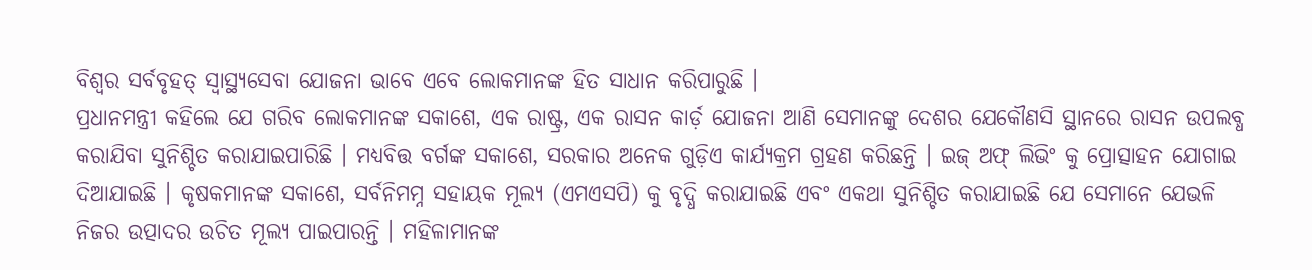ବିଶ୍ୱର ସର୍ବବୃହତ୍ ସ୍ୱାସ୍ଥ୍ୟସେବା ଯୋଜନା ଭାବେ ଏବେ ଲୋକମାନଙ୍କ ହିତ ସାଧାନ କରିପାରୁଛି ।
ପ୍ରଧାନମନ୍ତ୍ରୀ କହିଲେ ଯେ ଗରିବ ଲୋକମାନଙ୍କ ସକାଶେ, ଏକ ରାଷ୍ଟ୍ର, ଏକ ରାସନ କାର୍ଡ଼ ଯୋଜନା ଆଣି ସେମାନଙ୍କୁ ଦେଶର ଯେକୌଣସି ସ୍ଥାନରେ ରାସନ ଉପଲବ୍ଧ କରାଯିବା ସୁନିଶ୍ଚିତ କରାଯାଇପାରିଛି । ମଧ୍ୟବିତ୍ତ ବର୍ଗଙ୍କ ସକାଶେ, ସରକାର ଅନେକ ଗୁଡ଼ିଏ କାର୍ଯ୍ୟକ୍ରମ ଗ୍ରହଣ କରିଛନ୍ତି । ଇଜ୍ ଅଫ୍ ଲିଭିଂ କୁ ପ୍ରୋତ୍ସାହନ ଯୋଗାଇ ଦିଆଯାଇଛି । କୃଷକମାନଙ୍କ ସକାଶେ, ସର୍ବନିମମ୍ନ ସହାୟକ ମୂଲ୍ୟ (ଏମଏସପି) କୁ ବୃଦ୍ଧି କରାଯାଇଛି ଏବଂ ଏକଥା ସୁନିଶ୍ଚିତ କରାଯାଇଛି ଯେ ସେମାନେ ଯେଭଳି ନିଜର ଉତ୍ପାଦର ଉଚିତ ମୂଲ୍ୟ ପାଇପାରନ୍ତି । ମହିଳାମାନଙ୍କ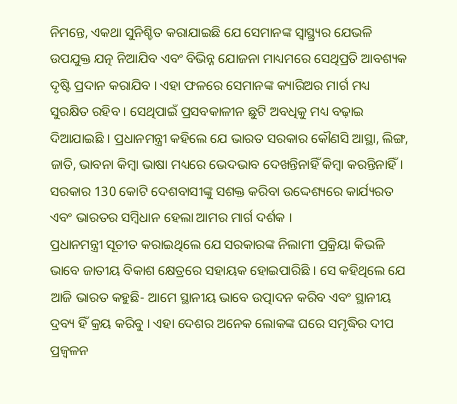ନିମନ୍ତେ, ଏକଥା ସୁନିଶ୍ଚିତ କରାଯାଇଛି ଯେ ସେମାନଙ୍କ ସ୍ୱାସ୍ଥ୍ର୍ୟର ଯେଭଳି ଉପଯୁକ୍ତ ଯତ୍ନ ନିଆଯିବ ଏବଂ ବିଭିନ୍ନ ଯୋଜନା ମାଧ୍ୟମରେ ସେଥିପ୍ରତି ଆବଶ୍ୟକ ଦୃଷ୍ଟି ପ୍ରଦାନ କରାଯିବ । ଏହା ଫଳରେ ସେମାନଙ୍କ କ୍ୟାରିଅର ମାର୍ଗ ମଧ୍ୟ ସୁରକ୍ଷିତ ରହିବ । ସେଥିପାଇଁ ପ୍ରସବକାଳୀନ ଛୁଟି ଅବଧିକୁ ମଧ୍ୟ ବଢ଼ାଇ ଦିଆଯାଇଛି । ପ୍ରଧାନମନ୍ତ୍ରୀ କହିଲେ ଯେ ଭାରତ ସରକାର କୌଣସି ଆସ୍ଥା, ଲିଙ୍ଗ, ଜାତି, ଭାବନା କିମ୍ବା ଭାଷା ମଧ୍ୟରେ ଭେଦଭାବ ଦେଖନ୍ତିନାହିଁ କିମ୍ବା କରନ୍ତିନାହିଁ । ସରକାର 130 କୋଟି ଦେଶବାସୀଙ୍କୁ ସଶକ୍ତ କରିବା ଉଦ୍ଦେଶ୍ୟରେ କାର୍ଯ୍ୟରତ ଏବଂ ଭାରତର ସମ୍ବିଧାନ ହେଲା ଆମର ମାର୍ଗ ଦର୍ଶକ ।
ପ୍ରଧାନମନ୍ତ୍ରୀ ସୂଚୀତ କରାଇଥିଲେ ଯେ ସରକାରଙ୍କ ନିଲାମୀ ପ୍ରକ୍ରିୟା କିଭଳି ଭାବେ ଜାତୀୟ ବିକାଶ କ୍ଷେତ୍ରରେ ସହାୟକ ହୋଇପାରିଛି । ସେ କହିଥିଲେ ଯେ ଆଜି ଭାରତ କହୁଛି- ଆମେ ସ୍ଥାନୀୟ ଭାବେ ଉତ୍ପାଦନ କରିବ ଏବଂ ସ୍ଥାନୀୟ ଦ୍ରବ୍ୟ ହିଁ କ୍ରୟ କରିବୁ । ଏହା ଦେଶର ଅନେକ ଲୋକଙ୍କ ଘରେ ସମୃଦ୍ଧିର ଦୀପ ପ୍ରଜ୍ୱଳନ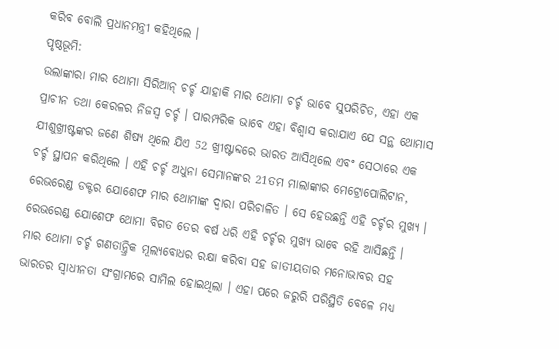କରିବ ବୋଲି ପ୍ରଧାନମନ୍ତ୍ରୀ କହିଥିଲେ ।
ପୃଷ୍ଠଭୂମି:
ଉଲାଙ୍କାରା ମାର ଥୋମା ସିରିଆନ୍ ଚର୍ଚ୍ଚ ଯାହାକି ମାର ଥୋମା ଚର୍ଚ୍ଚ ଭାବେ ସୁପରିଚିତ, ଏହା ଏକ ପ୍ରାଚୀନ ତଥା କେରଳର ନିଜସ୍ୱ ଚର୍ଚ୍ଚ । ପାରମ୍ପରିକ ଭାବେ ଏହା ବିଶ୍ୱାସ କରାଯାଏ ଯେ ସନ୍ଥ ଥୋମାସ ଯୀଶୁଖ୍ରୀଷ୍ଟଙ୍କର ଜଣେ ଶିଷ୍ୟ ଥିଲେ ଯିଏ 52 ଖ୍ରୀଷ୍ଟାବ୍ଦରେ ଭାରତ ଆସିଥିଲେ ଏବଂ ସେଠାରେ ଏକ ଚର୍ଚ୍ଚ ସ୍ଥାପନ କରିଥିଲେ । ଏହି ଚର୍ଚ୍ଚ ଅଧୁନା ସେମାନଙ୍କର 21ତମ ମାଲାଙ୍କାର ମେଟ୍ରୋପୋଲିଟାନ, ରେଭରେଣ୍ଡ ଡକ୍ଟର ଯୋଶେଫ ମାର ଥୋମାଙ୍କ ଦ୍ୱାରା ପରିଚାଳିତ । ସେ ହେଉଛନ୍ତି ଏହି ଚର୍ଚ୍ଚର ମୁଖ୍ୟ । ରେଭରେଣ୍ଡ ଯୋଶେଫ ଥୋମା ବିଗତ ତେର ବର୍ଷ ଧରି ଏହି ଚର୍ଚ୍ଚର ମୁଖ୍ୟ ଭାବେ ରହି ଆସିଛନ୍ତି । ମାର ଥୋମା ଚର୍ଚ୍ଚ ଗଣତାନ୍ତ୍ରିକ ମୂଲ୍ୟବୋଧର ରକ୍ଷା କରିବା ସହ ଜାତୀୟତାର ମନୋଭାବର ସହ ଭାରତର ସ୍ୱାଧୀନତା ସଂଗ୍ରାମରେ ସାମିଲ ହୋଇଥିଲା । ଏହା ପରେ ଜରୁରି ପରିସ୍ଥିତି ବେଳେ ମଧ୍ୟ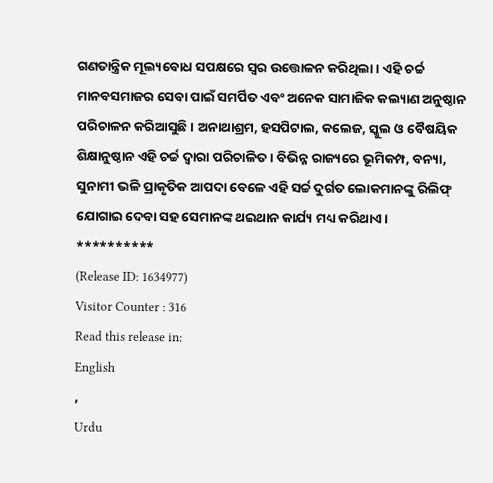ଗଣତାନ୍ତ୍ରିକ ମୂଲ୍ୟବୋଧ ସପକ୍ଷରେ ସ୍ୱର ଉତ୍ତୋଳନ କରିଥିଲା । ଏହି ଚର୍ଚ୍ଚ ମାନବସମାଜର ସେବା ପାଇଁ ସମର୍ପିତ ଏବଂ ଅନେକ ସାମାଜିକ କଲ୍ୟାଣ ଅନୁଷ୍ଠାନ ପରିଚାଳନ କରିଆସୁଛି । ଅନାଥାଶ୍ରମ, ହସପିଟାଲ, କଲେଜ, ସ୍କୁଲ ଓ ବୈଷୟିକ ଶିକ୍ଷାନୁଷ୍ଠାନ ଏହି ଚର୍ଚ୍ଚ ଦ୍ୱାରା ପରିଚାଳିତ । ବିଭିନ୍ନ ରାଜ୍ୟରେ ଭୂମିକମ୍ପ, ବନ୍ୟା, ସୁନାମୀ ଭଳି ପ୍ରାକୃତିକ ଆପଦା ବେଳେ ଏହି ସର୍ଚ୍ଚ ଦୁର୍ଗତ ଲୋକମାନଙ୍କୁ ରିଲିଫ୍ ଯୋଗାଇ ଦେବା ସହ ସେମାନଙ୍କ ଥଇଥାନ କାର୍ଯ୍ୟ ମଧ୍ୟ କରିଥାଏ ।
**********
(Release ID: 1634977)
Visitor Counter : 316
Read this release in:
English
,
Urdu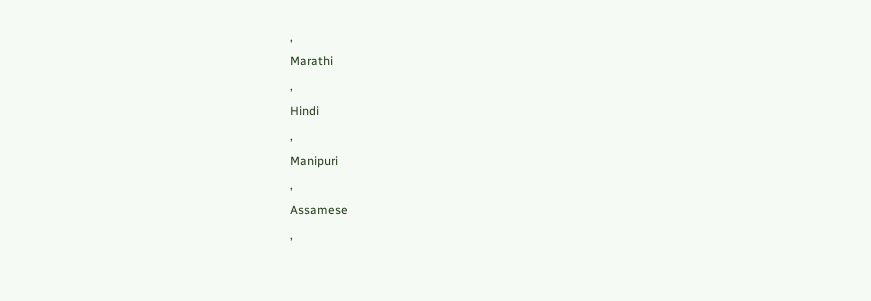,
Marathi
,
Hindi
,
Manipuri
,
Assamese
,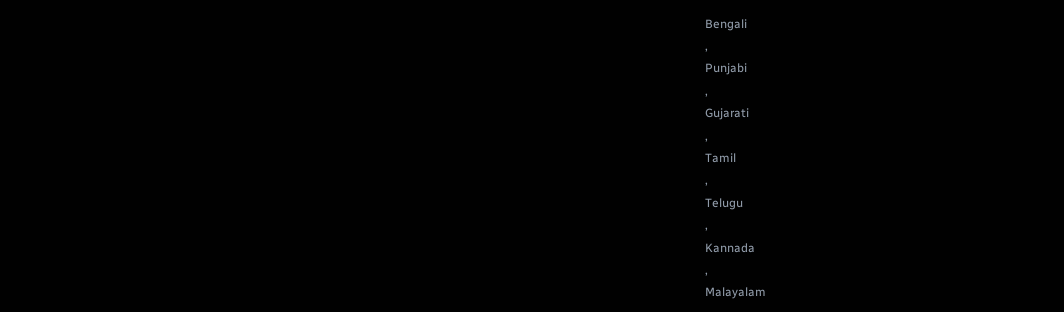Bengali
,
Punjabi
,
Gujarati
,
Tamil
,
Telugu
,
Kannada
,
Malayalam